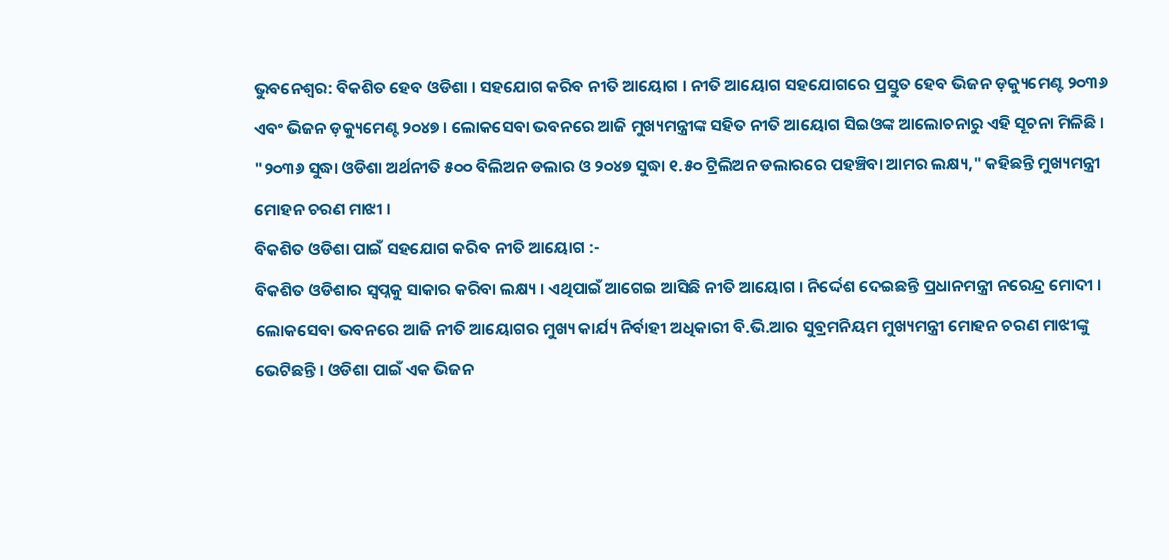ଭୁବନେଶ୍ବର: ବିକଶିତ ହେବ ଓଡିଶା । ସହଯୋଗ କରିବ ନୀତି ଆୟୋଗ । ନୀତି ଆୟୋଗ ସହଯୋଗରେ ପ୍ରସ୍ତୁତ ହେବ ଭିଜନ ଡ଼କ୍ୟୁମେଣ୍ଟ ୨୦୩୬ ଏବଂ ଭିଜନ ଡ଼କ୍ୟୁମେଣ୍ଟ ୨୦୪୭ । ଲୋକସେବା ଭବନରେ ଆଜି ମୁଖ୍ୟମନ୍ତ୍ରୀଙ୍କ ସହିତ ନୀତି ଆୟୋଗ ସିଇଓଙ୍କ ଆଲୋଚନାରୁ ଏହି ସୂଚନା ମିଳିଛି । "୨୦୩୬ ସୁଦ୍ଧା ଓଡିଶା ଅର୍ଥନୀତି ୫୦୦ ବିଲିଅନ ଡଲାର ଓ ୨୦୪୭ ସୁଦ୍ଧା ୧.୫୦ ଟ୍ରିଲିଅନ ଡଲାରରେ ପହଞ୍ଚିବା ଆମର ଲକ୍ଷ୍ୟ," କହିଛନ୍ତି ମୁଖ୍ୟମନ୍ତ୍ରୀ ମୋହନ ଚରଣ ମାଝୀ ।
ବିକଶିତ ଓଡିଶା ପାଇଁ ସହଯୋଗ କରିବ ନୀତି ଆୟୋଗ :-
ବିକଶିତ ଓଡିଶାର ସ୍ୱପ୍ନକୁ ସାକାର କରିବା ଲକ୍ଷ୍ୟ । ଏଥିପାଇଁ ଆଗେଇ ଆସିଛି ନୀତି ଆୟୋଗ । ନିର୍ଦ୍ଦେଶ ଦେଇଛନ୍ତି ପ୍ରଧାନମନ୍ତ୍ରୀ ନରେନ୍ଦ୍ର ମୋଦୀ । ଲୋକସେବା ଭବନରେ ଆଜି ନୀତି ଆୟୋଗର ମୁଖ୍ୟ କାର୍ଯ୍ୟ ନିର୍ବାହୀ ଅଧିକାରୀ ବି.ଭି.ଆର ସୁବ୍ରମନିୟମ ମୁଖ୍ୟମନ୍ତ୍ରୀ ମୋହନ ଚରଣ ମାଝୀଙ୍କୁ ଭେଟିଛନ୍ତି । ଓଡିଶା ପାଇଁ ଏକ ଭିଜନ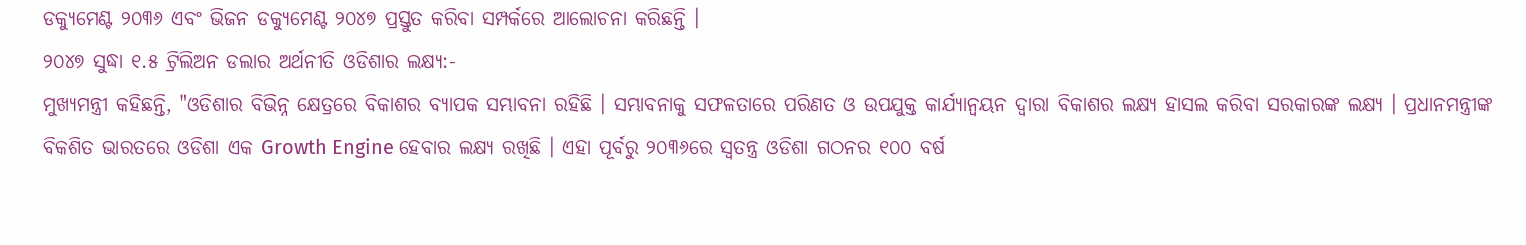ଡକ୍ୟୁମେଣ୍ଟ ୨୦୩୬ ଏବଂ ଭିଜନ ଡକ୍ୟୁମେଣ୍ଟ ୨୦୪୭ ପ୍ରସ୍ତୁତ କରିବା ସମ୍ପର୍କରେ ଆଲୋଚନା କରିଛନ୍ତି ।
୨୦୪୭ ସୁଦ୍ଧା ୧.୫ ଟ୍ରିଲିଅନ ଡଲାର ଅର୍ଥନୀତି ଓଡିଶାର ଲକ୍ଷ୍ୟ:-
ମୁଖ୍ୟମନ୍ତ୍ରୀ କହିଛନ୍ତି, "ଓଡିଶାର ବିଭିନ୍ନ କ୍ଷେତ୍ରରେ ବିକାଶର ବ୍ୟାପକ ସମ୍ଭାବନା ରହିଛି । ସମ୍ଭାବନାକୁ ସଫଳତାରେ ପରିଣତ ଓ ଉପଯୁକ୍ତ କାର୍ଯ୍ୟାନ୍ବୟନ ଦ୍ୱାରା ବିକାଶର ଲକ୍ଷ୍ୟ ହାସଲ କରିବା ସରକାରଙ୍କ ଲକ୍ଷ୍ୟ । ପ୍ରଧାନମନ୍ତ୍ରୀଙ୍କ ବିକଶିତ ଭାରତରେ ଓଡିଶା ଏକ Growth Engine ହେବାର ଲକ୍ଷ୍ୟ ରଖିଛି । ଏହା ପୂର୍ବରୁ ୨୦୩୬ରେ ସ୍ୱତନ୍ତ୍ର ଓଡିଶା ଗଠନର ୧୦୦ ବର୍ଷ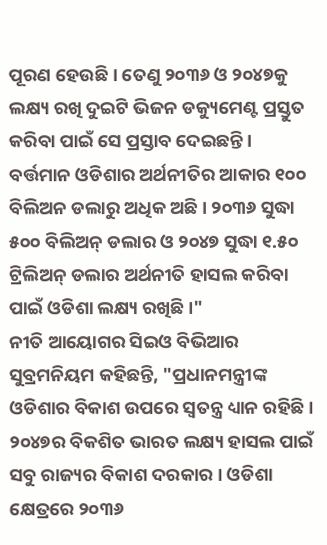ପୂରଣ ହେଉଛି । ତେଣୁ ୨୦୩୬ ଓ ୨୦୪୭କୁ ଲକ୍ଷ୍ୟ ରଖି ଦୁଇଟି ଭିଜନ ଡକ୍ୟୁମେଣ୍ଟ ପ୍ରସ୍ତୁତ କରିବା ପାଇଁ ସେ ପ୍ରସ୍ତାବ ଦେଇଛନ୍ତି । ବର୍ତ୍ତମାନ ଓଡିଶାର ଅର୍ଥନୀତିର ଆକାର ୧୦୦ ବିଲିଅନ ଡଲାରୁ ଅଧିକ ଅଛି । ୨୦୩୬ ସୁଦ୍ଧା ୫୦୦ ବିଲିଅନ୍ ଡଲାର ଓ ୨୦୪୭ ସୁଦ୍ଧା ୧.୫୦ ଟ୍ରିଲିଅନ୍ ଡଲାର ଅର୍ଥନୀତି ହାସଲ କରିବା ପାଇଁ ଓଡିଶା ଲକ୍ଷ୍ୟ ରଖିଛି ।"
ନୀତି ଆୟୋଗର ସିଇଓ ବିଭିଆର ସୁବ୍ରମନିୟମ କହିଛନ୍ତି, "ପ୍ରଧାନମନ୍ତ୍ରୀଙ୍କ ଓଡିଶାର ବିକାଶ ଉପରେ ସ୍ୱତନ୍ତ୍ର ଧ୍ୟାନ ରହିଛି । ୨୦୪୭ର ବିକଶିତ ଭାରତ ଲକ୍ଷ୍ୟ ହାସଲ ପାଇଁ ସବୁ ରାଜ୍ୟର ବିକାଶ ଦରକାର । ଓଡିଶା କ୍ଷେତ୍ରରେ ୨୦୩୬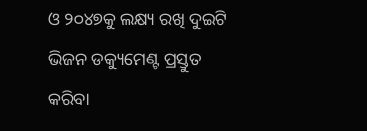ଓ ୨୦୪୭କୁ ଲକ୍ଷ୍ୟ ରଖି ଦୁଇଟି ଭିଜନ ଡକ୍ୟୁମେଣ୍ଟ ପ୍ରସ୍ତୁତ କରିବା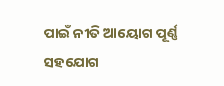ପାଇଁ ନୀତି ଆୟୋଗ ପୂର୍ଣ୍ଣ ସହଯୋଗ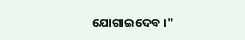ଯୋଗାଇଦେବ ।"